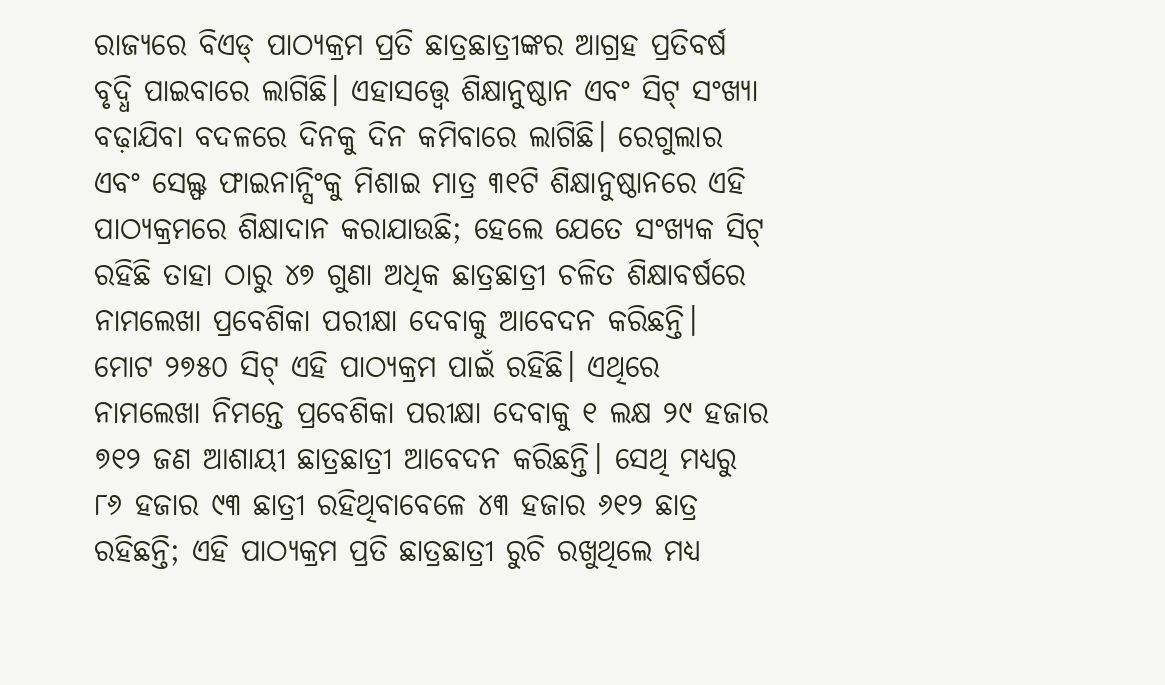ରାଜ୍ୟରେ ବିଏଡ୍ ପାଠ୍ୟକ୍ରମ ପ୍ରତି ଛାତ୍ରଛାତ୍ରୀଙ୍କର ଆଗ୍ରହ ପ୍ରତିବର୍ଷ ବୃଦ୍ଧି ପାଇବାରେ ଲାଗିଛି। ଏହାସତ୍ତ୍ବେ ଶିକ୍ଷାନୁଷ୍ଠାନ ଏବଂ ସିଟ୍ ସଂଖ୍ୟା ବଢ଼ାଯିବା ବଦଳରେ ଦିନକୁ ଦିନ କମିବାରେ ଲାଗିଛି। ରେଗୁଲାର ଏବଂ ସେଲ୍ଫ ଫାଇନାନ୍ସିଂକୁ ମିଶାଇ ମାତ୍ର ୩୧ଟି ଶିକ୍ଷାନୁଷ୍ଠାନରେ ଏହି ପାଠ୍ୟକ୍ରମରେ ଶିକ୍ଷାଦାନ କରାଯାଉଛି; ହେଲେ ଯେତେ ସଂଖ୍ୟକ ସିଟ୍ ରହିଛି ତାହା ଠାରୁ ୪୭ ଗୁଣା ଅଧିକ ଛାତ୍ରଛାତ୍ରୀ ଚଳିତ ଶିକ୍ଷାବର୍ଷରେ ନାମଲେଖା ପ୍ରବେଶିକା ପରୀକ୍ଷା ଦେବାକୁ ଆବେଦନ କରିଛନ୍ତି।
ମୋଟ ୨୭୫୦ ସିଟ୍ ଏହି ପାଠ୍ୟକ୍ରମ ପାଇଁ ରହିଛି। ଏଥିରେ ନାମଲେଖା ନିମନ୍ତେ ପ୍ରବେଶିକା ପରୀକ୍ଷା ଦେବାକୁ ୧ ଲକ୍ଷ ୨୯ ହଜାର ୭୧୨ ଜଣ ଆଶାୟୀ ଛାତ୍ରଛାତ୍ରୀ ଆବେଦନ କରିଛନ୍ତି। ସେଥି ମଧ୍ୟରୁ ୮୬ ହଜାର ୯୩ ଛାତ୍ରୀ ରହିଥିବାବେଳେ ୪୩ ହଜାର ୬୧୨ ଛାତ୍ର ରହିଛନ୍ତି; ଏହି ପାଠ୍ୟକ୍ରମ ପ୍ରତି ଛାତ୍ରଛାତ୍ରୀ ରୁଚି ରଖୁଥିଲେ ମଧ୍ୟ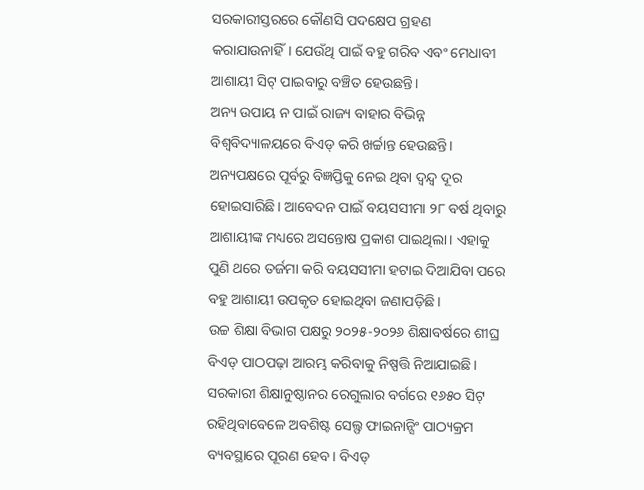ସରକାରୀସ୍ତରରେ କୌଣସି ପଦକ୍ଷେପ ଗ୍ରହଣ କରାଯାଉନାହିଁ। ଯେଉଁଥି ପାଇଁ ବହୁ ଗରିବ ଏବଂ ମେଧାବୀ ଆଶାୟୀ ସିଟ୍ ପାଇବାରୁ ବଞ୍ଚିତ ହେଉଛନ୍ତି।
ଅନ୍ୟ ଉପାୟ ନ ପାଇଁ ରାଜ୍ୟ ବାହାର ବିଭିନ୍ନ ବିଶ୍ବବିଦ୍ୟାଳୟରେ ବିଏଡ୍ କରି ଖର୍ଚ୍ଚାନ୍ତ ହେଉଛନ୍ତି। ଅନ୍ୟପକ୍ଷରେ ପୂର୍ବରୁ ବିଜ୍ଞପ୍ତିକୁ ନେଇ ଥିବା ଦ୍ବନ୍ଦ୍ବ ଦୂର ହୋଇସାରିଛି। ଆବେଦନ ପାଇଁ ବୟସସୀମା ୨୮ ବର୍ଷ ଥିବାରୁ ଆଶାୟୀଙ୍କ ମଧ୍ୟରେ ଅସନ୍ତୋଷ ପ୍ରକାଶ ପାଇଥିଲା। ଏହାକୁ ପୁଣି ଥରେ ତର୍ଜମା କରି ବୟସସୀମା ହଟାଇ ଦିଆଯିବା ପରେ ବହୁ ଆଶାୟୀ ଉପକୃତ ହୋଇଥିବା ଜଣାପଡ଼ିଛି।
ଉଚ୍ଚ ଶିକ୍ଷା ବିଭାଗ ପକ୍ଷରୁ ୨୦୨୫-୨୦୨୬ ଶିକ୍ଷାବର୍ଷରେ ଶୀଘ୍ର ବିଏଡ୍ ପାଠପଢ଼ା ଆରମ୍ଭ କରିବାକୁ ନିଷ୍ପତ୍ତି ନିଆଯାଇଛି। ସରକାରୀ ଶିକ୍ଷାନୁଷ୍ଠାନର ରେଗୁଲାର ବର୍ଗରେ ୧୬୫୦ ସିଟ୍ ରହିଥିବାବେଳେ ଅବଶିଷ୍ଟ ସେଲ୍ଫ ଫାଇନାନ୍ସିଂ ପାଠ୍ୟକ୍ରମ ବ୍ୟବସ୍ଥାରେ ପୂରଣ ହେବ। ବିଏଡ୍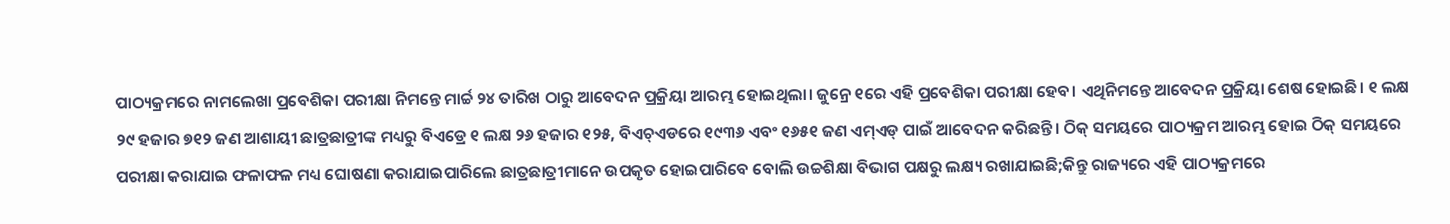ପାଠ୍ୟକ୍ରମରେ ନାମଲେଖା ପ୍ରବେଶିକା ପରୀକ୍ଷା ନିମନ୍ତେ ମାର୍ଚ୍ଚ ୨୪ ତାରିଖ ଠାରୁ ଆବେଦନ ପ୍ରକ୍ରିୟା ଆରମ୍ଭ ହୋଇଥିଲା। ଜୁନ୍ରେ ୧ରେ ଏହି ପ୍ରବେଶିକା ପରୀକ୍ଷା ହେବ। ଏଥିନିମନ୍ତେ ଆବେଦନ ପ୍ରକ୍ରିୟା ଶେଷ ହୋଇଛି। ୧ ଲକ୍ଷ ୨୯ ହଜାର ୭୧୨ ଜଣ ଆଶାୟୀ ଛାତ୍ରଛାତ୍ରୀଙ୍କ ମଧ୍ୟରୁ ବିଏଡ୍ରେ ୧ ଲକ୍ଷ ୨୬ ହଜାର ୧୨୫, ବିଏଚ୍ଏଡରେ ୧୯୩୬ ଏବଂ ୧୬୫୧ ଜଣ ଏମ୍ଏଡ୍ ପାଇଁ ଆବେଦନ କରିଛନ୍ତି। ଠିକ୍ ସମୟରେ ପାଠ୍ୟକ୍ରମ ଆରମ୍ଭ ହୋଇ ଠିକ୍ ସମୟରେ ପରୀକ୍ଷା କରାଯାଇ ଫଳାଫଳ ମଧ୍ୟ ଘୋଷଣା କରାଯାଇପାରିଲେ ଛାତ୍ରଛାତ୍ରୀମାନେ ଉପକୃତ ହୋଇପାରିବେ ବୋଲି ଉଚ୍ଚଶିକ୍ଷା ବିଭାଗ ପକ୍ଷରୁ ଲକ୍ଷ୍ୟ ରଖାଯାଇଛି;କିନ୍ତୁ ରାଜ୍ୟରେ ଏହି ପାଠ୍ୟକ୍ରମରେ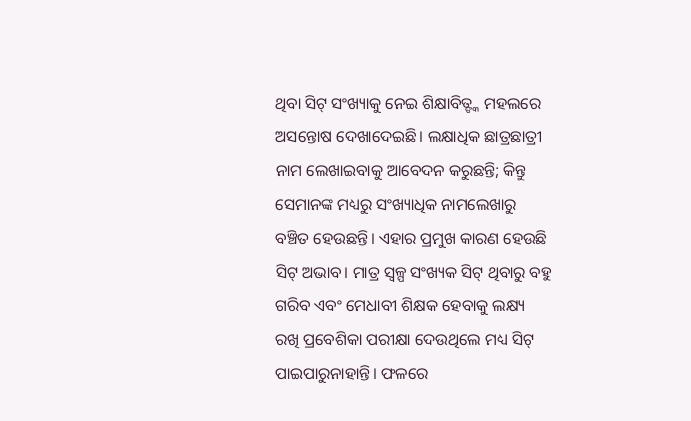ଥିବା ସିଟ୍ ସଂଖ୍ୟାକୁ ନେଇ ଶିକ୍ଷାବିତ୍ଙ୍କ ମହଲରେ ଅସନ୍ତୋଷ ଦେଖାଦେଇଛି। ଲକ୍ଷାଧିକ ଛାତ୍ରଛାତ୍ରୀ ନାମ ଲେଖାଇବାକୁ ଆବେଦନ କରୁଛନ୍ତି; କିନ୍ତୁ ସେମାନଙ୍କ ମଧ୍ୟରୁ ସଂଖ୍ୟାଧିକ ନାମଲେଖାରୁ ବଞ୍ଚିତ ହେଉଛନ୍ତି। ଏହାର ପ୍ରମୁଖ କାରଣ ହେଉଛି ସିଟ୍ ଅଭାବ। ମାତ୍ର ସ୍ବଳ୍ପ ସଂଖ୍ୟକ ସିଟ୍ ଥିବାରୁ ବହୁ ଗରିବ ଏବଂ ମେଧାବୀ ଶିକ୍ଷକ ହେବାକୁ ଲକ୍ଷ୍ୟ ରଖି ପ୍ରବେଶିକା ପରୀକ୍ଷା ଦେଉଥିଲେ ମଧ୍ୟ ସିଟ୍ ପାଇପାରୁନାହାନ୍ତି। ଫଳରେ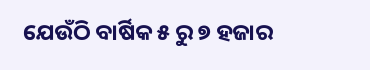ଯେଉଁଠି ବାର୍ଷିକ ୫ ରୁ ୭ ହଜାର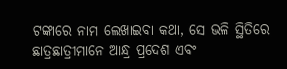ଟଙ୍କାରେ ନାମ ଲେଖାଇବା କଥା, ସେ ଭଳି ସ୍ଥିତିରେ ଛାତ୍ରଛାତ୍ରୀମାନେ ଆନ୍ଧ୍ର ପ୍ରଦେଶ ଏବଂ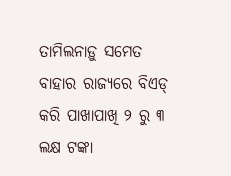ତାମିଲନାଡ଼ୁ ସମେତ ବାହାର ରାଜ୍ୟରେ ବିଏଡ୍ କରି ପାଖାପାଖି ୨ ରୁ ୩ ଲକ୍ଷ ଟଙ୍କା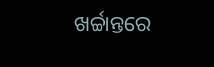ଖର୍ଚ୍ଚାନ୍ତରେ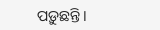ପଡ଼ୁଛନ୍ତି।